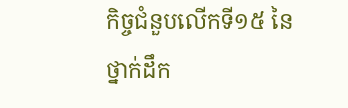កិច្ចជំនួបលើកទី១៥ នៃថ្នាក់ដឹក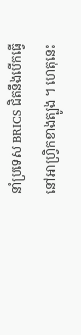នាំប្រទេស BRICS ជិតនឹងបើកធ្វើ នៅអាហ្វ្រិកខាងត្បូង ។ ហេតុនេះ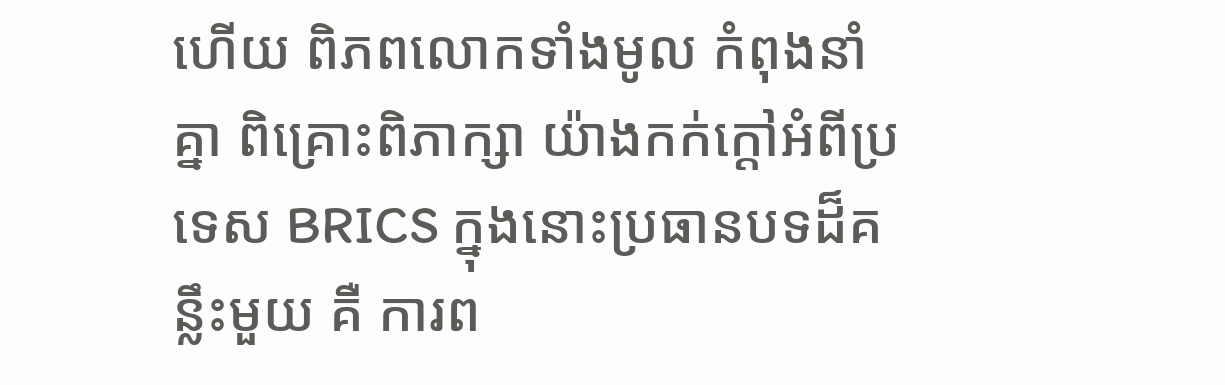ហើយ ពិភពលោកទាំងមូល កំពុងនាំគ្នា ពិគ្រោះពិភាក្សា យ៉ាងកក់ក្តៅអំពីប្រទេស BRICS ក្នុងនោះប្រធានបទដ៏គន្លឹះមួយ គឺ ការព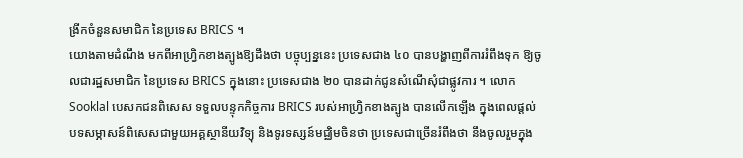ង្រីកចំនួនសមាជិក នៃប្រទេស BRICS ។
យោងតាមដំណឹង មកពីអាហ្រ្វិកខាងត្បូងឱ្យដឹងថា បច្ចុប្បន្ននេះ ប្រទេសជាង ៤០ បានបង្ហាញពីការរំពឹងទុក ឱ្យចូលជារដ្ឋសមាជិក នៃប្រទេស BRICS ក្នុងនោះ ប្រទេសជាង ២០ បានដាក់ជូនសំណើសុំជាផ្លូវការ ។ លោក Sooklal បេសកជនពិសេស ទទួលបន្ទុកកិច្ចការ BRICS របស់អាហ្រ្វិកខាងត្បូង បានលើកឡើង ក្នុងពេលផ្តល់ បទសម្ភាសន៍ពិសេសជាមួយអគ្គស្ថានីយវិទ្យុ និងទូរទស្សន៍មជ្ឈិមចិនថា ប្រទេសជាច្រើនរំពឹងថា នឹងចូលរួមក្នុង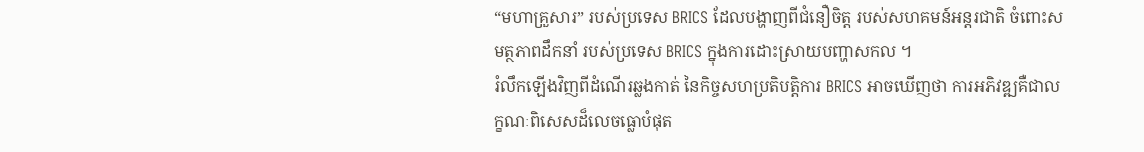“មហាគ្រួសារ” របស់ប្រទេស BRICS ដែលបង្ហាញពីជំនឿចិត្ត របស់សហគមន៍អន្តរជាតិ ចំពោះសមត្ថភាពដឹកនាំ របស់ប្រទេស BRICS ក្នុងការដោះស្រាយបញ្ហាសកល ។
រំលឹកឡើងវិញពីដំណើរឆ្លងកាត់ នៃកិច្ចសហប្រតិបត្តិការ BRICS អាចឃើញថា ការអភិវឌ្ឍគឺជាលក្ខណៈពិសេសដ៏លេចធ្លោបំផុត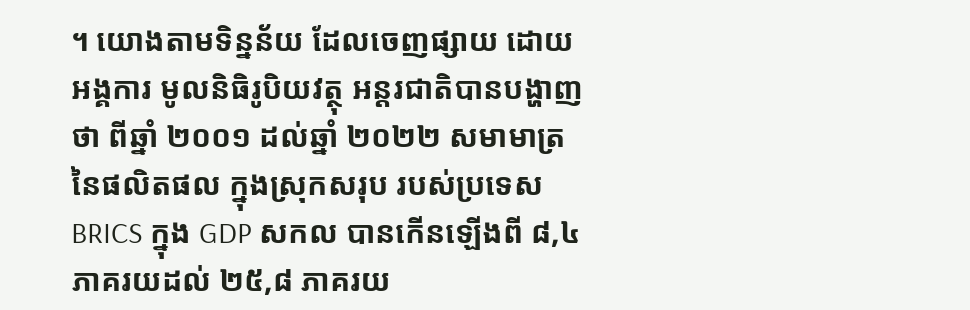។ យោងតាមទិន្នន័យ ដែលចេញផ្សាយ ដោយអង្គការ មូលនិធិរូបិយវត្ថុ អន្តរជាតិបានបង្ហាញថា ពីឆ្នាំ ២០០១ ដល់ឆ្នាំ ២០២២ សមាមាត្រនៃផលិតផល ក្នុងស្រុកសរុប របស់ប្រទេស BRICS ក្នុង GDP សកល បានកើនឡើងពី ៨,៤ ភាគរយដល់ ២៥,៨ ភាគរយ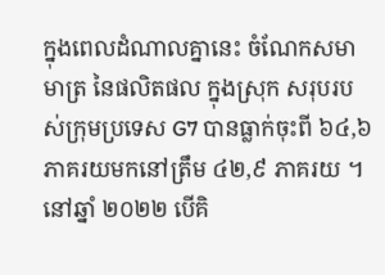ក្នុងពេលដំណាលគ្នានេះ ចំណែកសមាមាត្រ នៃផលិតផល ក្នុងស្រុក សរុបរបស់ក្រុមប្រទេស G7 បានធ្លាក់ចុះពី ៦៤,៦ ភាគរយមកនៅត្រឹម ៤២,៩ ភាគរយ ។ នៅឆ្នាំ ២០២២ បើគិ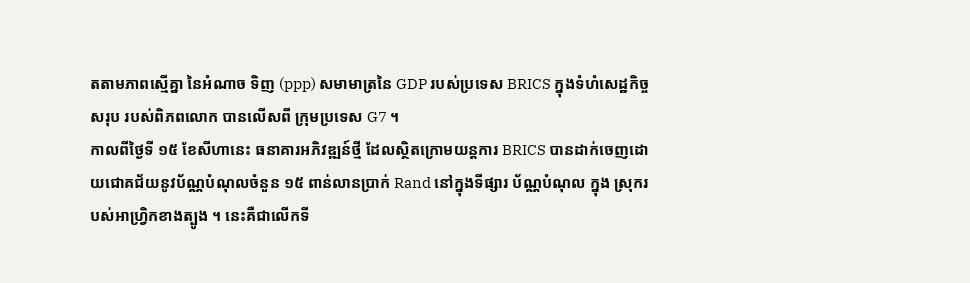តតាមភាពស្មើគ្នា នៃអំណាច ទិញ (ppp) សមាមាត្រនៃ GDP របស់ប្រទេស BRICS ក្នុងទំហំសេដ្ឋកិច្ចសរុប របស់ពិភពលោក បានលើសពី ក្រុមប្រទេស G7 ។
កាលពីថ្ងៃទី ១៥ ខែសីហានេះ ធនាគារអភិវឌ្ឍន៍ថ្មី ដែលស្ថិតក្រោមយន្តការ BRICS បានដាក់ចេញដោយជោគជ័យនូវប័ណ្ណបំណុលចំនួន ១៥ ពាន់លានប្រាក់ Rand នៅក្នុងទីផ្សារ ប័ណ្ណបំណុល ក្នុង ស្រុករបស់អាហ្វ្រិកខាងត្បូង ។ នេះគឺជាលើកទី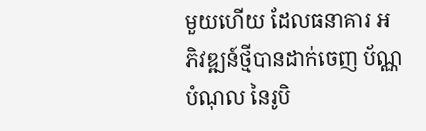មួយហើយ ដែលធនាគារ អភិវឌ្ឍន៍ថ្មីបានដាក់ចេញ ប័ណ្ណបំណុល នៃរូបិ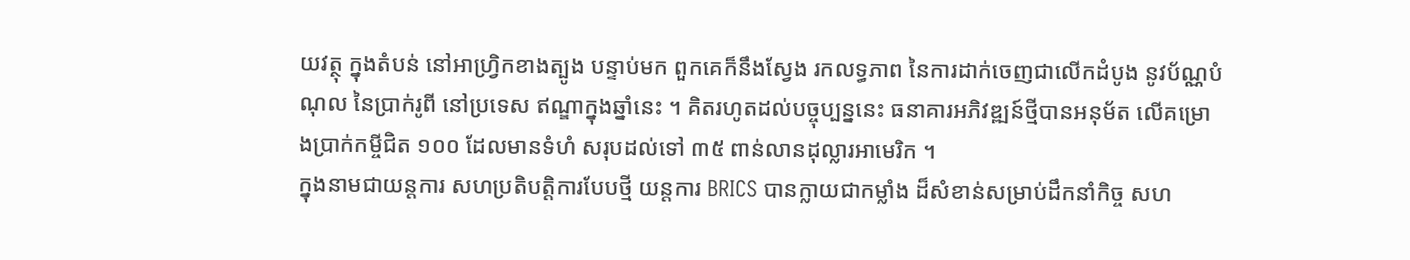យវត្ថុ ក្នុងតំបន់ នៅអាហ្វ្រិកខាងត្បូង បន្ទាប់មក ពួកគេក៏នឹងស្វែង រកលទ្ធភាព នៃការដាក់ចេញជាលើកដំបូង នូវប័ណ្ណបំណុល នៃប្រាក់រូពី នៅប្រទេស ឥណ្ឌាក្នុងឆ្នាំនេះ ។ គិតរហូតដល់បច្ចុប្បន្ននេះ ធនាគារអភិវឌ្ឍន៍ថ្មីបានអនុម័ត លើគម្រោងប្រាក់កម្ចីជិត ១០០ ដែលមានទំហំ សរុបដល់ទៅ ៣៥ ពាន់លានដុល្លារអាមេរិក ។
ក្នុងនាមជាយន្តការ សហប្រតិបត្តិការបែបថ្មី យន្តការ BRICS បានក្លាយជាកម្លាំង ដ៏សំខាន់សម្រាប់ដឹកនាំកិច្ច សហ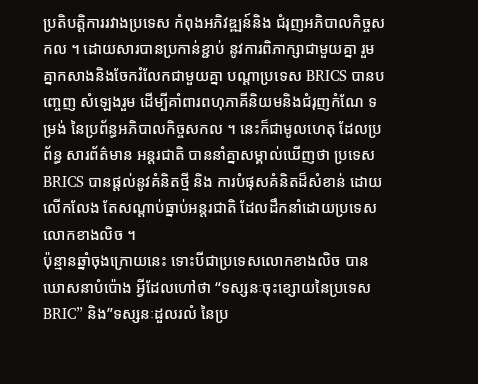ប្រតិបត្តិការរវាងប្រទេស កំពុងអភិវឌ្ឍន៍និង ជំរុញអភិបាលកិច្ចសកល ។ ដោយសារបានប្រកាន់ខ្ជាប់ នូវការពិភាក្សាជាមួយគ្នា រួមគ្នាកសាងនិងចែករំលែកជាមួយគ្នា បណ្តាប្រទេស BRICS បានបញ្ចេញ សំឡេងរួម ដើម្បីគាំពារពហុភាគីនិយមនិងជំរុញកំណែ ទម្រង់ នៃប្រព័ន្ធអភិបាលកិច្ចសកល ។ នេះក៏ជាមូលហេតុ ដែលប្រព័ន្ធ សារព័ត៌មាន អន្តរជាតិ បាននាំគ្នាសម្គាល់ឃើញថា ប្រទេស BRICS បានផ្តល់នូវគំនិតថ្មី និង ការបំផុសគំនិតដ៏សំខាន់ ដោយលើកលែង តែសណ្តាប់ធ្នាប់អន្តរជាតិ ដែលដឹកនាំដោយប្រទេស លោកខាងលិច ។
ប៉ុន្មានឆ្នាំចុងក្រោយនេះ ទោះបីជាប្រទេសលោកខាងលិច បានឃោសនាបំប៉ោង អ្វីដែលហៅថា “ទស្សនៈចុះខ្សោយនៃប្រទេស BRIC” និង”ទស្សនៈដួលរលំ នៃប្រ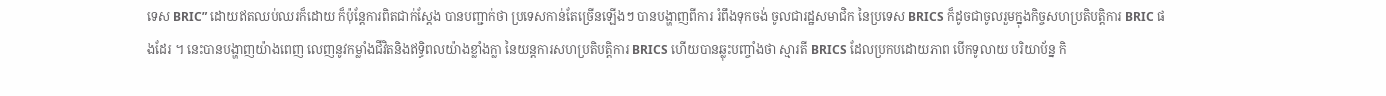ទេស BRIC” ដោយឥតឈប់ឈរក៏ដោយ ក៏ប៉ុន្តែការពិតជាក់ស្តែង បានបញ្ជាក់ថា ប្រទេសកាន់តែច្រើនឡើងៗ បានបង្ហាញពីការ រំពឹងទុកចង់ ចូលជារដ្ឋសមាជិក នៃប្រទេស BRICS ក៏ដូចជាចូលរួមក្នុងកិច្ចសហប្រតិបត្តិការ BRIC ផងដែរ ។ នេះបានបង្ហាញយ៉ាងពេញ លេញនូវកម្លាំងជីវិតនិងឥទ្ធិពលយ៉ាងខ្លាំងក្លា នៃយន្តការសហប្រតិបត្តិការ BRICS ហើយបានឆ្លុះបញ្ចាំងថា ស្មារតី BRICS ដែលប្រកបដោយភាព បើកទូលាយ បរិយាប័ន្ន កិ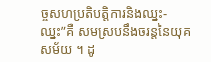ច្ចសហប្រតិបត្តិការនិងឈ្នះ-ឈ្នះ”គឺ សមស្របនឹងចរន្តនៃយុគសម័យ ។ ដូ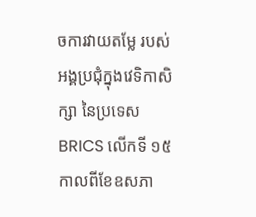ចការវាយតម្លែ របស់អង្គប្រជុំក្នុងវេទិកាសិក្សា នៃប្រទេស BRICS លើកទី ១៥ កាលពីខែឧសភា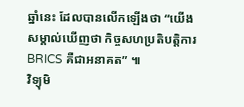ឆ្នាំនេះ ដែលបានលើកឡើងថា “យើងសម្គាល់ឃើញថា កិច្ចសហប្រតិបត្តិការ BRICS គឺជាអនាគត” ៕
វិទ្យុមិ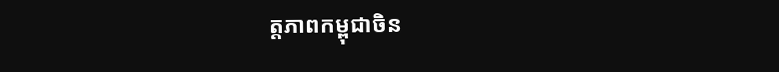ត្តភាពកម្ពុជាចិន